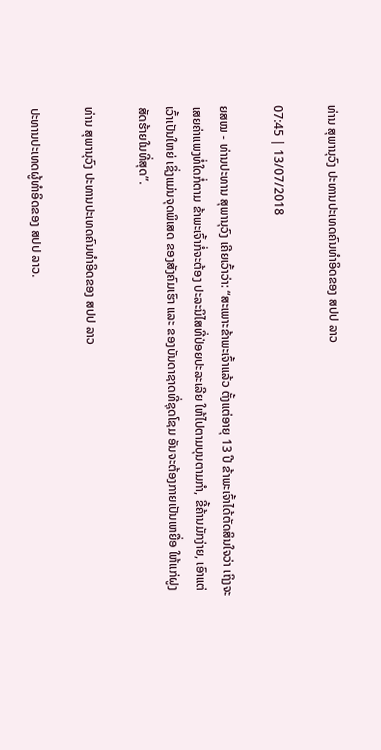ທ່ານ ສຸພານຸວົງ ປະທານປະເທດຄົນທຳອິດຂອງ ສປປ ລາວ

07:45 | 13/07/2018

ຍສໝ - ທ່ານປະທານ ສຸພານຸວົງ ເຄີຍເວົ້າວ່າ: “ສະເພາະຂ້າພະເຈົ້າແລ້ວ ຕັ້ງແຕ່ອາຍຸ 13 ປີ ຂ້າພະເຈົ້າໄດ້ຕັດສິນໃຈວ່າ ເຖິງຈະເສຍຄ່າແພງທໍ່ໃດກໍ່ຕາມ ຂ້າພະເຈົ້າກໍ່ຈະຕ້ອງ ປະລະນິໄສທີ່ປ່ອຍປະລະເລີຍ ໃຫ້ໄປຕາມບຸນຕາມກຳ, ຂີ້ຄ້ານມັກງ່າຍ, ເອົາແຕ່ເວົ້າເປັນໃຫຍ່ ເຊິ່ງແມ່ນຈຸດພິເສດ ຂອງສັງຄົມເຮົາ ແລະ ຂອງບັນດາຊາດທີ່ຊຸດໂຊມ ອັນຈະຕ້ອງກາຍເປັນເຫຍື່ອ ໃຫ້ແກ່ຝູງສັດຮ້າຍໃນທີ່ສຸດ”.

ທ່ານ ສຸພານຸວົງ ປະທານປະເທດຄົນທຳອິດຂອງ ສປປ ລາວ

ປະທານປະເທດຜູ້ທຳອິດຂອງ ສປປ ລາວ.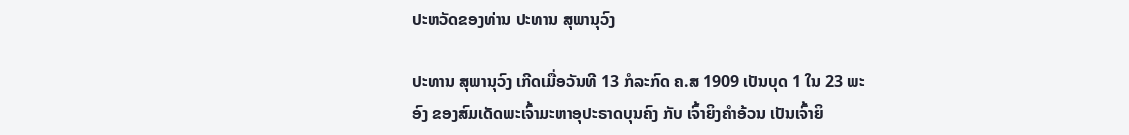ປະຫວັດຂອງທ່ານ ປະທານ ສຸພານຸວົງ

ປະທານ ສຸພານຸວົງ ເກີດເມື່ອວັນທີ 13 ກໍລະກົດ ຄ.ສ 1909 ເປັນບຸດ 1 ໃນ 23 ພະອົງ ຂອງສົມເດັດພະເຈົ້າມະຫາອຸປະຣາດບຸນຄົງ ກັບ ເຈົ້າຍິງຄຳອ້ວນ ເປັນເຈົ້າຍິ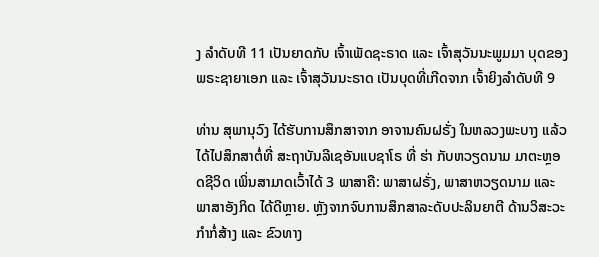ງ ລຳດັບທີ 11 ເປັນຍາດກັບ ເຈົ້າເພັດຊະຣາດ ແລະ ເຈົ້າສຸວັນນະພູມມາ ບຸດຂອງພຣະຊາຍາເອກ ແລະ ເຈົ້າສຸວັນນະຣາດ ເປັນບຸດທີ່ເກີດຈາກ ເຈົ້າຍິງລຳດັບທີ 9

ທ່ານ ສຸພານຸວົງ ໄດ້ຮັບການສຶກສາຈາກ ອາຈານຄົນຝຣັ່ງ ໃນຫລວງພະບາງ ແລ້ວໄດ້ໄປສຶກສາຕໍ່ທີ່ ສະຖາບັນລີເຊອັນແບຊາໂຣ ທີ່ ຮ່າ ກັບຫວຽດນາມ ມາຕະຫຼອດຊີວິດ ເພິ່ນສາມາດເວົ້າໄດ້ 3 ພາສາຄື: ພາສາຝຣັ່ງ, ພາສາຫວຽດນາມ ແລະ ພາສາອັງກິດ ໄດ້ດີຫຼາຍ. ຫຼັງຈາກຈົບການສຶກສາລະດັບປະລິນຍາຕີ ດ້ານວິສະວະກຳກໍ່ສ້າງ ແລະ ຂົວທາງ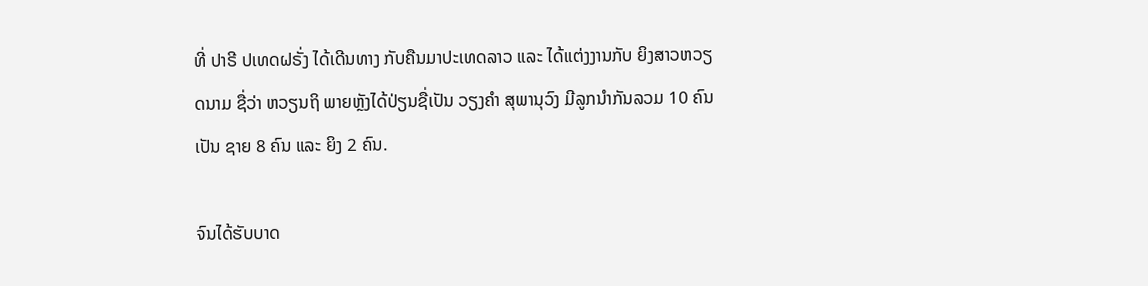ທີ່ ປາຣີ ປເທດຝຣັ່ງ ໄດ້ເດີນທາງ ກັບຄືນມາປະເທດລາວ ແລະ ໄດ້ແຕ່ງງານກັບ ຍິງສາວຫວຽດນາມ ຊື່ວ່າ ຫວຽນຖິ ພາຍຫຼັງໄດ້ປ່ຽນຊື່ເປັນ ວຽງຄຳ ສຸພານຸວົງ ມີລູກນຳກັນລວມ 10 ຄົນ ເປັນ ຊາຍ 8 ຄົນ ແລະ ຍິງ 2 ຄົນ.

ຈົນໄດ້ຮັບບາດ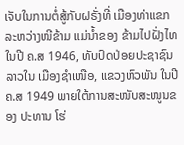ເຈັບໃນການຕໍ່ສູ້ກັບຝຣັ່ງທີ່ ເມືອງທ່າແຂກ ລະຫວ່າງໜີຂ້າມ ແມ່ນ້ຳຂອງ ຂ້າມໄປຝັ່ງໄທ ໃນປີ ຄ.ສ 1946, ທັບປົດປ່ອຍປະຊາຊົນລາວໃນ ເມືອງຊຳເໜືອ, ແຂວງຫົວພັນ ໃນປີ ຄ.ສ 1949 ພາຍໃຕ້ການສະໜັບສະໜູນຂອງ ປະທານ ໂຮ່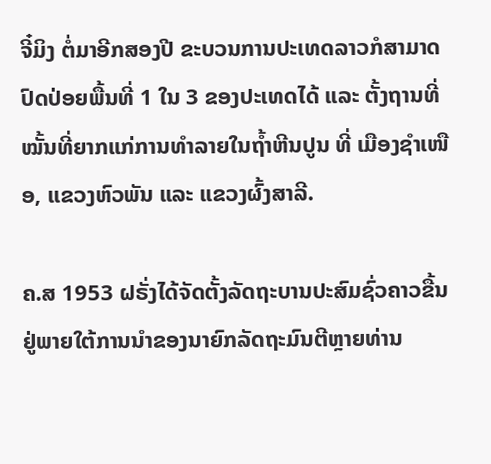ຈີ໋ມິງ ຕໍ່ມາອີກສອງປີ ຂະບວນການປະເທດລາວກໍສາມາດ ປົດປ່ອຍພື້ນທີ່ 1 ໃນ 3 ຂອງປະເທດໄດ້ ແລະ ຕັ້ງຖານທີ່ໝັ້ນທີ່ຍາກແກ່ການທຳລາຍໃນຖ້ຳຫີນປູນ ທີ່ ເມືອງຊຳເໜືອ, ແຂວງຫົວພັນ ແລະ ແຂວງຜົ້ງສາລີ.

ຄ.ສ 1953 ຝຣັ່ງໄດ້ຈັດຕັ້ງລັດຖະບານປະສົມຊົ່ວຄາວຂື້ນ ຢູ່ພາຍໃຕ້ການນຳຂອງນາຍົກລັດຖະມົນຕີຫຼາຍທ່ານ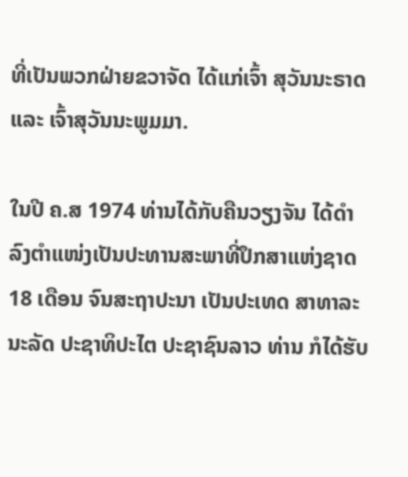ທີ່ເປັນພວກຝ່າຍຂວາຈັດ ໄດ້ແກ່ເຈົ້າ ສຸວັນນະຣາດ ແລະ ເຈົ້າສຸວັນນະພູມມາ.

ໃນປີ ຄ.ສ 1974 ທ່ານໄດ້ກັບຄືນວຽງຈັນ ໄດ້ດຳລົງຕຳແໜ່ງເປັນປະທານສະພາທີ່ປຶກສາແຫ່ງຊາດ 18 ເດືອນ ຈົນສະຖາປະນາ ເປັນປະເທດ ສາທາລະນະລັດ ປະຊາທິປະໄຕ ປະຊາຊົນລາວ ທ່ານ ກໍໄດ້ຮັບ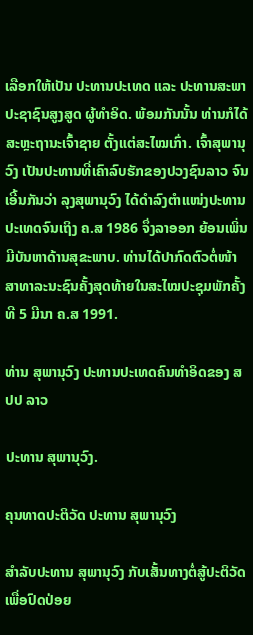ເລືອກໃຫ້ເປັນ ປະທານປະເທດ ແລະ ປະທານສະພາປະຊາຊົນສູງສູດ ຜູ້ທຳອິດ. ພ້ອມກັນນັ້ນ ທ່ານກໍໄດ້ສະຫຼະຖານະເຈົ້າຊາຍ ຕັ້ງແຕ່ສະໄໝເກົ່າ. ເຈົ້າສຸພານຸວົງ ເປັນປະທານທີ່ເຄົາລົບຮັກຂອງປວງຊົນລາວ ຈົນເອີ້ນກັນວ່າ ລຸງສຸພານຸວົງ ໄດ້ດຳລົງຕຳແໜ່ງປະທານປະເທດຈົນເຖິງ ຄ.ສ 1986 ຈຶ່ງລາອອກ ຍ້ອນເພິ່ນມີບັນຫາດ້ານສຸຂະພາບ. ທ່ານໄດ້ປາກົດຕົວຕໍ່ໜ້າສາທາລະນະຊົນຄັ້ງສຸດທ້າຍໃນສະໄໝປະຊຸມພັກຄັ້ງທີ 5 ມີນາ ຄ.ສ 1991.

ທ່ານ ສຸພານຸວົງ ປະທານປະເທດຄົນທຳອິດຂອງ ສປປ ລາວ

ປະທານ ສຸພານຸວົງ.

ຄຸນທາດປະຕິວັດ ປະທານ ສຸພານຸວົງ

ສຳລັບປະທານ ສຸພານຸວົງ ກັບເສັ້ນທາງຕໍ່ສູ້ປະຕິວັດ ເພື່ອປົດປ່ອຍ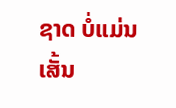ຊາດ ບໍ່ແມ່ນເສັ້ນ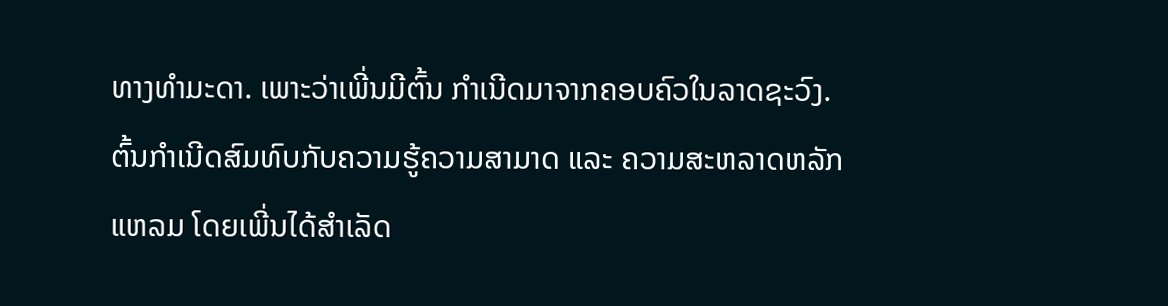ທາງທຳມະດາ. ເພາະວ່າເພີ່ນມີຕົ້ນ ກຳເນີດມາຈາກຄອບຄົວໃນລາດຊະວົງ. ຕົ້ນກຳເນີດສົມທົບກັບຄວາມຮູ້ຄວາມສາມາດ ແລະ ຄວາມສະຫລາດຫລັກແຫລມ ໂດຍເພີ່ນໄດ້ສຳເລັດ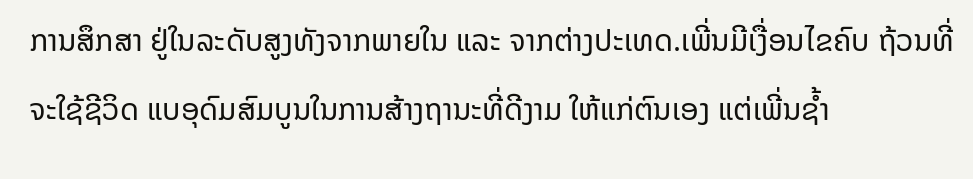ການສຶກສາ ຢູ່ໃນລະດັບສູງທັງຈາກພາຍໃນ ແລະ ຈາກຕ່າງປະເທດ.ເພີ່ນມີເງື່ອນໄຂຄົບ ຖ້ວນທີ່ຈະໃຊ້ຊີວິດ ແບອຸດົມສົມບູນໃນການສ້າງຖານະທີ່ດີງາມ ໃຫ້ແກ່ຕົນເອງ ແຕ່ເພີ່ນຊ້ຳ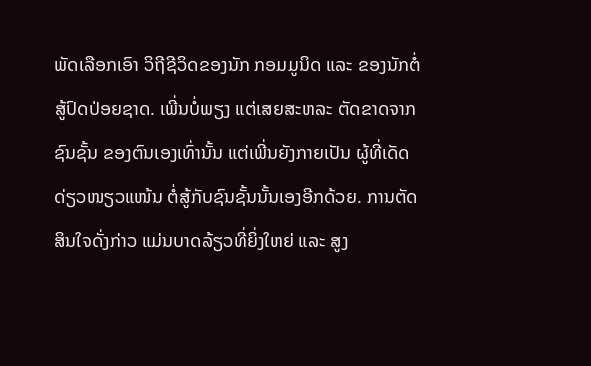ພັດເລືອກເອົາ ວິຖີຊີວິດຂອງນັກ ກອມມູນິດ ແລະ ຂອງນັກຕໍ່ສູ້ປົດປ່ອຍຊາດ. ເພີ່ນບໍ່ພຽງ ແຕ່ເສຍສະຫລະ ຕັດຂາດຈາກຊົນຊັ້ນ ຂອງຕົນເອງເທົ່ານັ້ນ ແຕ່ເພີ່ນຍັງກາຍເປັນ ຜູ້ທີ່ເດັດດ່ຽວໜຽວແໜ້ນ ຕໍ່ສູ້ກັບຊົນຊັ້ນນັ້ນເອງອີກດ້ວຍ. ການຕັດສິນໃຈດັ່ງກ່າວ ແມ່ນບາດລ້ຽວທີ່ຍິ່ງໃຫຍ່ ແລະ ສູງ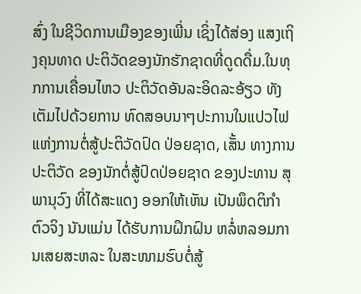ສົ່ງ ໃນຊີວິດການເມືອງຂອງເພີ່ນ ເຊິ່ງໄດ້ສ່ອງ ແສງເຖິງຄຸນທາດ ປະຕິວັດຂອງນັກຮັກຊາດທີ່ດູດດື່ມ.ໃນທຸກການເຄື່ອນໄຫວ ປະຕິວັດອັນລະອິດລະອ້ຽວ ທັງເຕັມໄປດ້ວຍການ ທົດສອບນາໆປະການໃນແປວໄຟ ແຫ່ງການຕໍ່ສູ້ປະຕິວັດປົດ ປ່ອຍຊາດ, ເສັ້ນ ທາງການປະຕິວັດ ຂອງນັກຕໍ່ສູ້ປົດປ່ອຍຊາດ ຂອງປະທານ ສຸພານຸວົງ ທີ່ໄດ້ສະແດງ ອອກໃຫ້ເຫັນ ເປັນພຶດຕິກຳຕົວຈິງ ນັນແມ່ນ ໄດ້ຮັບການຝຶກຝົນ ຫລໍ່ຫລອມການເສຍສະຫລະ ໃນສະໜາມຮົບຕໍ່ສູ້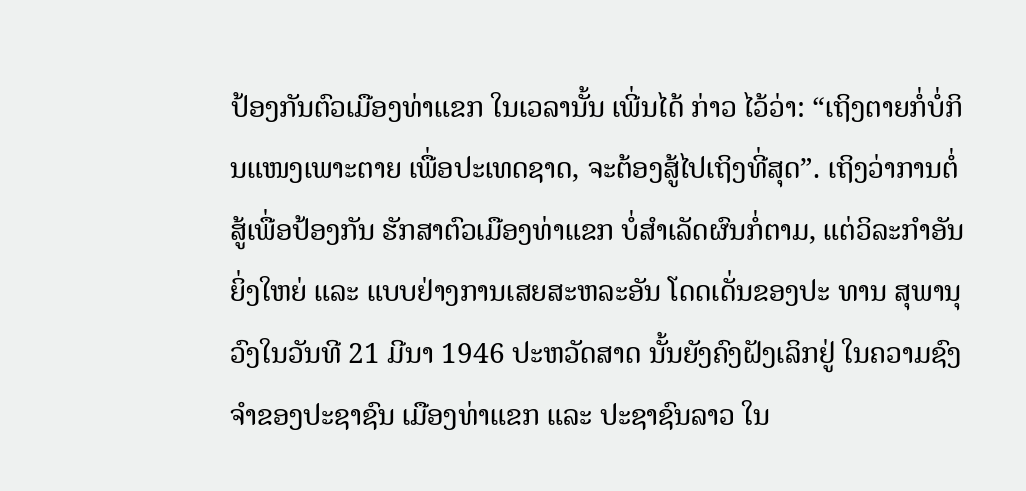ປ້ອງກັນຕົວເມືອງທ່າແຂກ ໃນເວລານັ້ນ ເພີ່ນໄດ້ ກ່າວ ໄວ້ວ່າ: “ເຖິງຕາຍກໍ່ບໍ່ກິນແໜງເພາະຕາຍ ເພື່ອປະເທດຊາດ, ຈະຕ້ອງສູ້ໄປເຖິງທີ່ສຸດ”. ເຖິງວ່າການຕໍ່ ສູ້ເພື່ອປ້ອງກັນ ຮັກສາຕົວເມືອງທ່າແຂກ ບໍ່ສຳເລັດຜົນກໍ່ຕາມ, ແຕ່ວິລະກຳອັນຍິ່ງໃຫຍ່ ແລະ ແບບຢ່າງການເສຍສະຫລະອັນ ໂດດເດັ່ນຂອງປະ ທານ ສຸພານຸວົງໃນວັນທີ 21 ມີນາ 1946 ປະຫວັດສາດ ນັ້ນຍັງຄົງຝັງເລິກຢູ່ ໃນຄວາມຊົງຈຳຂອງປະຊາຊົນ ເມືອງທ່າແຂກ ແລະ ປະຊາຊົນລາວ ໃນ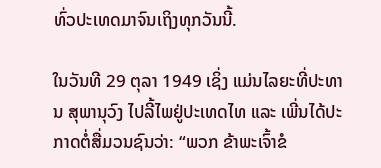ທົ່ວປະເທດມາຈົນເຖິງທຸກວັນນີ້.

ໃນວັນທີ 29 ຕຸລາ 1949 ເຊິ່ງ ແມ່ນໄລຍະທີ່ປະທານ ສຸພານຸວົງ ໄປລີ້ໄພຢູ່ປະເທດໄທ ແລະ ເພີ່ນໄດ້ປະກາດຕໍ່ສື່ມວນຊົນວ່າ: “ພວກ ຂ້າພະເຈົ້າຂໍ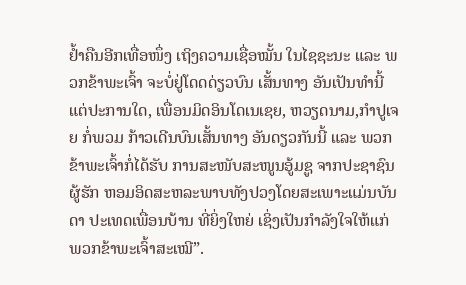ຢ້ຳຄືນອີກເທື່ອໜຶ່ງ ເຖິງຄວາມເຊື່ອໝັ້ນ ໃນໄຊຊະນະ ແລະ ພວກຂ້າພະເຈົ້າ ຈະບໍ່ຢູ່ໂດດດ່ຽວບົນ ເສັ້ນທາງ ອັນເປັນທຳນີ້ ແຕ່ປະການໃດ, ເພື່ອນມິດອິນໂດເນເຊຍ, ຫວຽດນາມ,ກຳປູເຈຍ ກໍ່ພວມ ກ້າວເດີນບົນເສັ້ນທາງ ອັນດຽວກັນນີ້ ແລະ ພວກຂ້າພະເຈົ້າກໍ່ໄດ້ຮັບ ການສະໜັບສະໜູນອູ້ມຊູ ຈາກປະຊາຊົນຜູ້ຮັກ ຫອມອິດສະຫລະພາບທັງປວງໂດຍສະເພາະແມ່ນບັນດາ ປະເທດເພື່ອນບ້ານ ທີ່ຍິ່ງໃຫຍ່ ເຊິ່ງເປັນກຳລັງໃຈໃຫ້ແກ່ ພວກຂ້າພະເຈົ້າສະເໝີ”.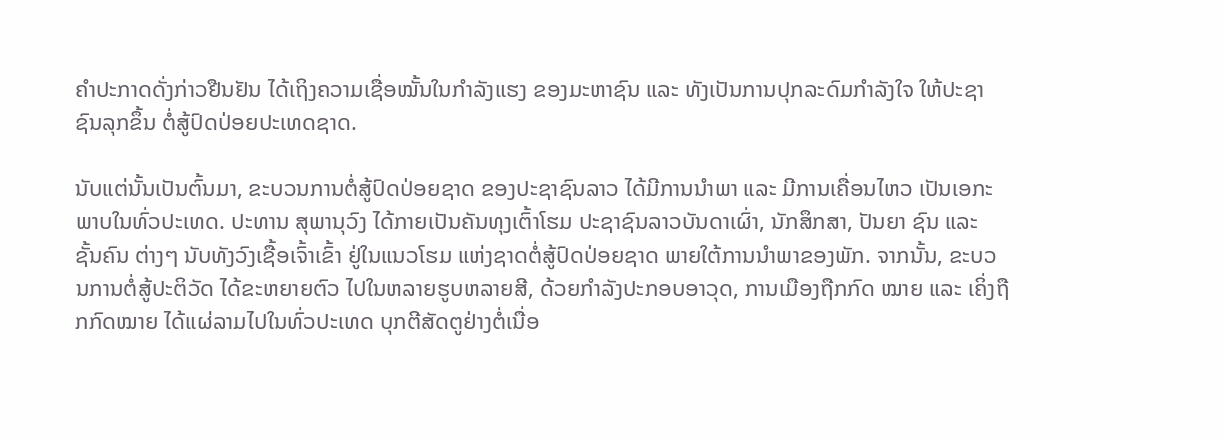ຄຳປະກາດດັ່ງກ່າວຢືນຢັນ ໄດ້ເຖິງຄວາມເຊື່ອໝັ້ນໃນກຳລັງແຮງ ຂອງມະຫາຊົນ ແລະ ທັງເປັນການປຸກລະດົມກຳລັງໃຈ ໃຫ້ປະຊາຊົນລຸກຂຶ້ນ ຕໍ່ສູ້ປົດປ່ອຍປະເທດຊາດ.

ນັບແຕ່ນັ້ນເປັນຕົ້ນມາ, ຂະບວນການຕໍ່ສູ້ປົດປ່ອຍຊາດ ຂອງປະຊາຊົນລາວ ໄດ້ມີການນໍາພາ ແລະ ມີການເຄື່ອນໄຫວ ເປັນເອກະພາບໃນທົ່ວປະເທດ. ປະທານ ສຸພານຸວົງ ໄດ້ກາຍເປັນຄັນທຸງເຕົ້າໂຮມ ປະຊາຊົນລາວບັນດາເຜົ່າ, ນັກສຶກສາ, ປັນຍາ ຊົນ ແລະ ຊັ້ນຄົນ ຕ່າງໆ ນັບທັງວົງເຊື້ອເຈົ້າເຂົ້າ ຢູ່ໃນແນວໂຮມ ແຫ່ງຊາດຕໍ່ສູ້ປົດປ່ອຍຊາດ ພາຍໃຕ້ການນຳພາຂອງພັກ. ຈາກນັ້ນ, ຂະບວນການຕໍ່ສູ້ປະຕິວັດ ໄດ້ຂະຫຍາຍຕົວ ໄປໃນຫລາຍຮູບຫລາຍສີ, ດ້ວຍກຳລັງປະກອບອາວຸດ, ການເມືອງຖືກກົດ ໝາຍ ແລະ ເຄິ່ງຖືກກົດໝາຍ ໄດ້ແຜ່ລາມໄປໃນທົ່ວປະເທດ ບຸກຕີສັດຕູຢ່າງຕໍ່ເນື່ອ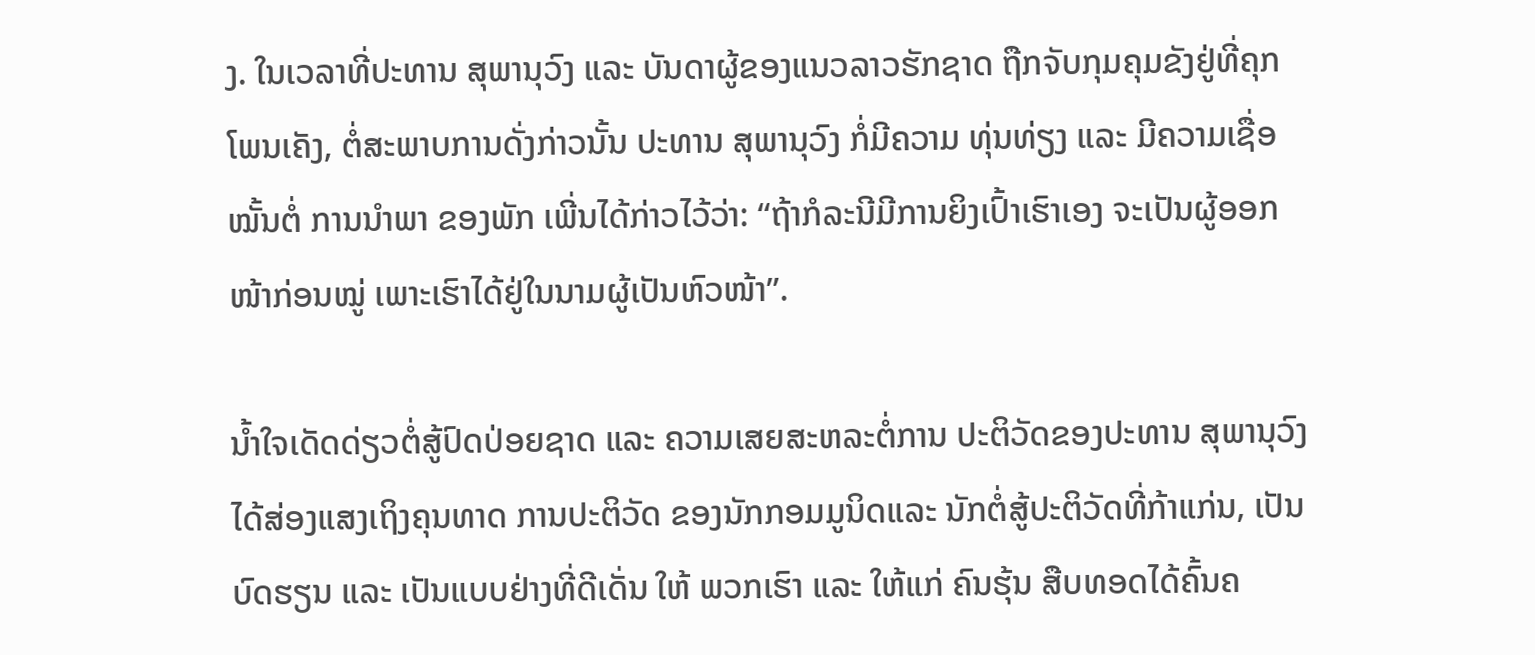ງ. ໃນເວລາທີ່ປະທານ ສຸພານຸວົງ ແລະ ບັນດາຜູ້ຂອງແນວລາວຮັກຊາດ ຖືກຈັບກຸມຄຸມຂັງຢູ່ທີ່ຄຸກໂພນເຄັງ, ຕໍ່ສະພາບການດັ່ງກ່າວນັ້ນ ປະທານ ສຸພານຸວົງ ກໍ່ມີຄວາມ ທຸ່ນທ່ຽງ ແລະ ມີຄວາມເຊື່ອໝັ້ນຕໍ່ ການນຳພາ ຂອງພັກ ເພີ່ນໄດ້ກ່າວໄວ້ວ່າ: “ຖ້າກໍລະນີມີການຍິງເປົ້າເຮົາເອງ ຈະເປັນຜູ້ອອກໜ້າກ່ອນໝູ່ ເພາະເຮົາໄດ້ຢູ່ໃນນາມຜູ້ເປັນຫົວໜ້າ”.

ນ້ຳໃຈເດັດດ່ຽວຕໍ່ສູ້ປົດປ່ອຍຊາດ ແລະ ຄວາມເສຍສະຫລະຕໍ່ການ ປະຕິວັດຂອງປະທານ ສຸພານຸວົງ ໄດ້ສ່ອງແສງເຖິງຄຸນທາດ ການປະຕິວັດ ຂອງນັກກອມມູນິດແລະ ນັກຕໍ່ສູ້ປະຕິວັດທີ່ກ້າແກ່ນ, ເປັນບົດຮຽນ ແລະ ເປັນແບບຢ່າງທີ່ດີເດັ່ນ ໃຫ້ ພວກເຮົາ ແລະ ໃຫ້ແກ່ ຄົນຮຸ້ນ ສືບທອດໄດ້ຄົ້ນຄ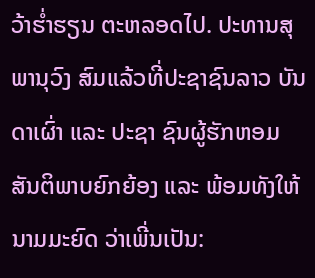ວ້າຮ່ຳຮຽນ ຕະຫລອດໄປ. ປະທານສຸພານຸວົງ ສົມແລ້ວທີ່ປະຊາຊົນລາວ ບັນດາເຜົ່າ ແລະ ປະຊາ ຊົນຜູ້ຮັກຫອມສັນຕິພາບຍົກຍ້ອງ ແລະ ພ້ອມທັງໃຫ້ນາມມະຍົດ ວ່າເພີ່ນເປັນ: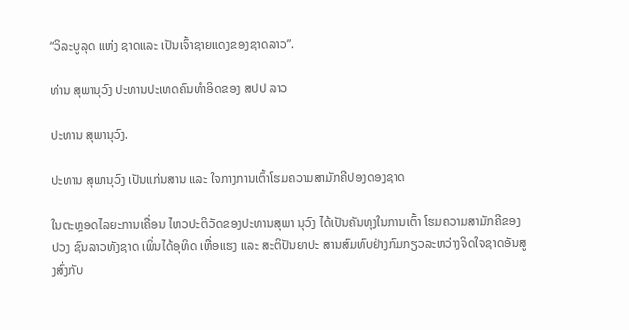“ວິລະບູລຸດ ແຫ່ງ ຊາດແລະ ເປັນເຈົ້າຊາຍແດງຂອງຊາດລາວ”.

ທ່ານ ສຸພານຸວົງ ປະທານປະເທດຄົນທຳອິດຂອງ ສປປ ລາວ

ປະທານ ສຸພານຸວົງ.

ປະທານ ສຸພານຸວົງ ເປັນແກ່ນສານ ແລະ ໃຈກາງການເຕົ້າໂຮມຄວາມສາມັກຄີປອງດອງຊາດ

ໃນຕະຫຼອດໄລຍະການເຄື່ອນ ໄຫວປະຕິວັດຂອງປະທານສຸພາ ນຸວົງ ໄດ້ເປັນຄັນທຸງໃນການເຕົ້າ ໂຮມຄວາມສາມັກຄີຂອງປວງ ຊົນລາວທັງຊາດ ເພິ່ນໄດ້ອຸທິດ ເຫື່ອແຮງ ແລະ ສະຕິປັນຍາປະ ສານສົມທົບຢ່າງກົມກຽວລະຫວ່າງຈິດໃຈຊາດອັນສູງສົ່ງກັບ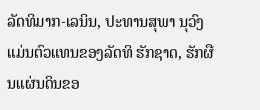ລັດທິມາກ-ເລນິນ, ປະທານສຸພາ ນຸວົງ ແມ່ນຕົວແທນຂອງລັດທິ ຮັກຊາດ, ຮັກຜືນແຜ່ນດິນຂອ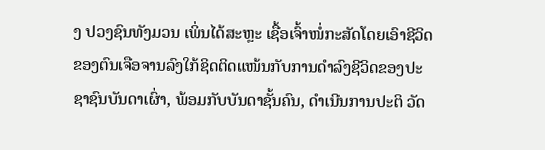ງ ປວງຊົນທັງມວນ ເພິ່ນໄດ້ສະຫຼະ ເຊື້ອເຈົ້າໜໍ່ກະສັດໂດຍເອົາຊີວິດ ຂອງຕົນເຈືອຈານລົງໃກ້ຊິດຕິດແໜ້ນກັບການດຳລົງຊີວິດຂອງປະຊາຊົນບັນດາເຜົ່າ, ພ້ອມກັບບັນດາຊັ້ນຄົນ, ດຳເນີນການປະຕິ ວັດ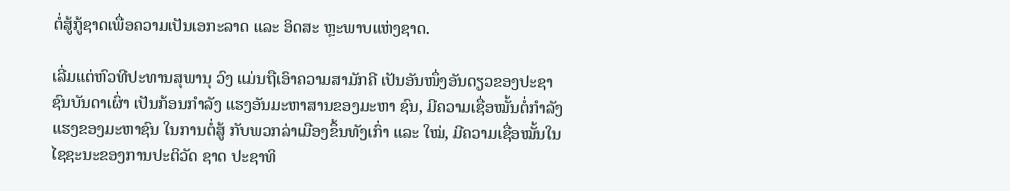ຕໍ່ສູ້ກູ້ຊາດເພື່ອຄວາມເປັນເອກະລາດ ແລະ ອິດສະ ຫຼະພາບແຫ່ງຊາດ.

ເລີ່ມແຕ່ຫົວທີປະທານສຸພານຸ ວົງ ແມ່ນຖືເອົາຄວາມສາມັກຄີ ເປັນອັນໜຶ່ງອັນດຽວຂອງປະຊາ ຊົນບັນດາເຜົ່າ ເປັນກ້ອນກຳລັງ ແຮງອັນມະຫາສານຂອງມະຫາ ຊົນ, ມີຄວາມເຊື່ອໝັ້ນຕໍ່ກຳລັງ ແຮງຂອງມະຫາຊົນ ໃນການຕໍ່ສູ້ ກັບພວກລ່າເມືອງຂຶ້ນທັງເກົ່າ ແລະ ໃໝ່, ມີຄວາມເຊື່ອໝັ້ນໃນ ໄຊຊະນະຂອງການປະຕິວັດ ຊາດ ປະຊາທິ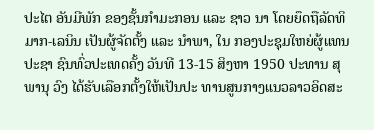ປະໄຕ ອັນມີພັກ ຂອງຊັ້ນກຳມະກອນ ແລະ ຊາວ ນາ ໂດຍຍຶດຖືລັດທິມາກ-ເລນິນ ເປັນຜູ້ຈັດຕັ້ງ ແລະ ນຳພາ, ໃນ ກອງປະຊຸມໃຫຍ່ຜູ້ແທນປະຊາ ຊົນທົ່ວປະເທດຄັ້ງ ວັນທີ 13-15 ສິງຫາ 1950 ປະທານ ສຸພານຸ ວົງ ໄດ້ຮັບເລືອກຕັ້ງໃຫ້ເປັນປະ ທານສູນກາງແນວລາວອິດສະ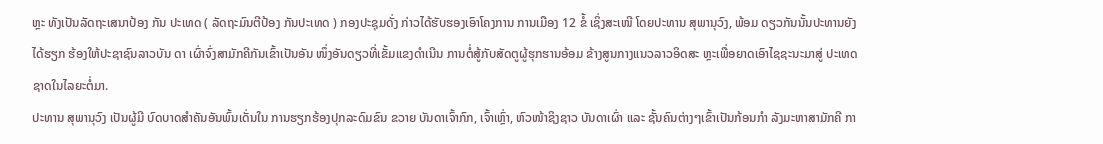ຫຼະ ທັງເປັນລັດຖະເສນາປ້ອງ ກັນ ປະເທດ ( ລັດຖະມົນຕີປ້ອງ ກັນປະເທດ ) ກອງປະຊຸມດັ່ງ ກ່າວໄດ້ຮັບຮອງເອົາໂຄງການ ການເມືອງ 12 ຂໍ້ ເຊິ່ງສະເໜີ ໂດຍປະທານ ສຸພານຸວົງ, ພ້ອມ ດຽວກັນນັ້ນປະທານຍັງໄດ້ຮຽກ ຮ້ອງໃຫ້ປະຊາຊົນລາວບັນ ດາ ເຜົ່າຈົ່ງສາມັກຄີກັນເຂົ້າເປັນອັນ ໜຶ່ງອັນດຽວທີ່ເຂັ້ມແຂງດຳເນີນ ການຕໍ່ສູ້ກັບສັດຕູຜູ້ຮຸກຮານອ້ອມ ຂ້າງສູນກາງແນວລາວອິດສະ ຫຼະເພື່ອຍາດເອົາໄຊຊະນະມາສູ່ ປະເທດຊາດໃນໄລຍະຕໍ່ມາ.
ປະທານ ສຸພານຸວົງ ເປັນຜູ້ມີ ບົດບາດສຳຄັນອັນພົ້ນເດັ່ນໃນ ການຮຽກຮ້ອງປຸກລະດົມຂົນ ຂວາຍ ບັນດາເຈົ້າກົກ, ເຈົ້າເຫຼົ່າ, ຫົວໜ້າຊິງຊາວ ບັນດາເຜົ່າ ແລະ ຊັ້ນຄົນຕ່າງໆເຂົ້າເປັນກ້ອນກຳ ລັງມະຫາສາມັກຄີ ກາ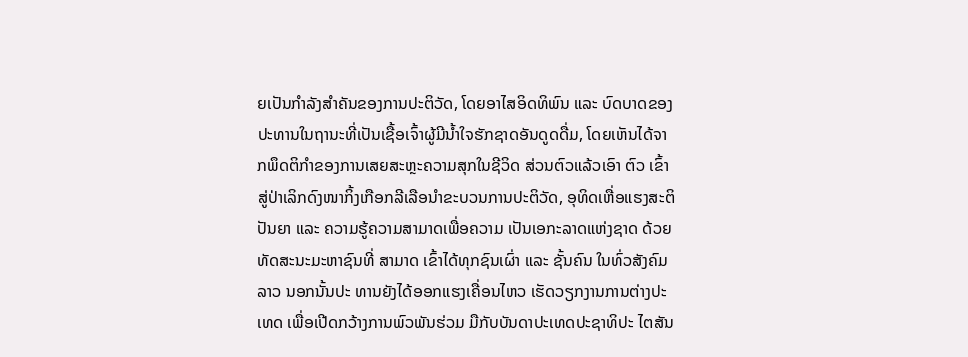ຍເປັນກຳລັງສຳຄັນຂອງການປະຕິວັດ, ໂດຍອາໄສອິດທິພົນ ແລະ ບົດບາດຂອງປະທານໃນຖານະທີ່ເປັນເຊື້ອເຈົ້າຜູ້ມີນ້ຳໃຈຮັກຊາດອັນດູດດື່ມ, ໂດຍເຫັນໄດ້ຈາກພຶດຕິກຳຂອງການເສຍສະຫຼະຄວາມສຸກໃນຊີວິດ ສ່ວນຕົວແລ້ວເອົາ ຕົວ ເຂົ້າສູ່ປ່າເລິກດົງໜາກິ້ງເກືອກລີເລືອນຳຂະບວນການປະຕິວັດ, ອຸທິດເຫື່ອແຮງສະຕິປັນຍາ ແລະ ຄວາມຮູ້ຄວາມສາມາດເພື່ອຄວາມ ເປັນເອກະລາດແຫ່ງຊາດ ດ້ວຍ ທັດສະນະມະຫາຊົນທີ່ ສາມາດ ເຂົ້າໄດ້ທຸກຊົນເຜົ່າ ແລະ ຊັ້ນຄົນ ໃນທົ່ວສັງຄົມລາວ ນອກນັ້ນປະ ທານຍັງໄດ້ອອກແຮງເຄື່ອນໄຫວ ເຮັດວຽກງານການຕ່າງປະເທດ ເພື່ອເປີດກວ້າງການພົວພັນຮ່ວມ ມືກັບບັນດາປະເທດປະຊາທິປະ ໄຕສັນ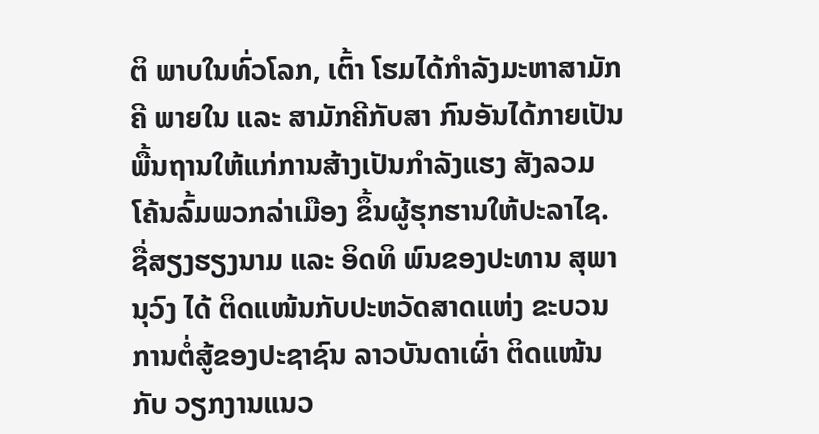ຕິ ພາບໃນທົ່ວໂລກ, ເຕົ້າ ໂຮມໄດ້ກຳລັງມະຫາສາມັກຄີ ພາຍໃນ ແລະ ສາມັກຄີກັບສາ ກົນອັນໄດ້ກາຍເປັນພື້ນຖານໃຫ້ແກ່ການສ້າງເປັນກຳລັງແຮງ ສັງລວມ ໂຄ້ນລົ້ມພວກລ່າເມືອງ ຂຶ້ນຜູ້ຮຸກຮານໃຫ້ປະລາໄຊ.
ຊື່ສຽງຮຽງນາມ ແລະ ອິດທິ ພົນຂອງປະທານ ສຸພານຸວົງ ໄດ້ ຕິດແໜ້ນກັບປະຫວັດສາດແຫ່ງ ຂະບວນການຕໍ່ສູ້ຂອງປະຊາຊົນ ລາວບັນດາເຜົ່າ ຕິດແໜ້ນກັບ ວຽກງານແນວ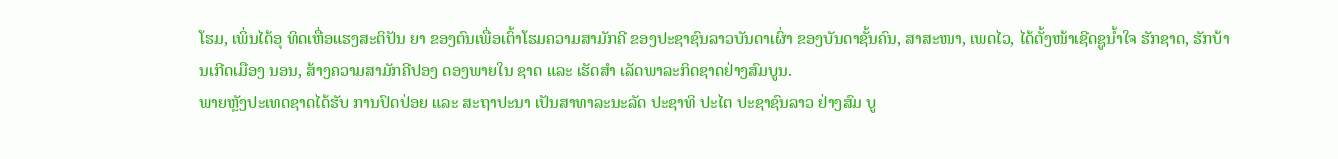ໂຮມ, ເພິ່ນໄດ້ອຸ ທິດເຫື່ອແຮງສະຕິປັນ ຍາ ຂອງຕົນເພື່ອເຕົ້າໂຮມຄວາມສາມັກຄີ ຂອງປະຊາຊົນລາວບັນດາເຜົ່າ ຂອງບັນດາຊັ້ນຄົນ, ສາສະໜາ, ເພດໄວ, ໄດ້ຕັ້ງໜ້າເຊີດຊູນ້ຳໃຈ ຮັກຊາດ, ຮັກບ້ານເກີດເມືອງ ນອນ, ສ້າງຄວາມສາມັກຄີປອງ ດອງພາຍໃນ ຊາດ ແລະ ເຮັດສຳ ເລັດພາລະກິດຊາດຢ່າງສົມບູນ.
ພາຍຫຼັງປະເທດຊາດໄດ້ຮັບ ການປົດປ່ອຍ ແລະ ສະຖາປະນາ ເປັນສາທາລະນະລັດ ປະຊາທິ ປະໄຕ ປະຊາຊົນລາວ ຢ່າງສົມ ບູ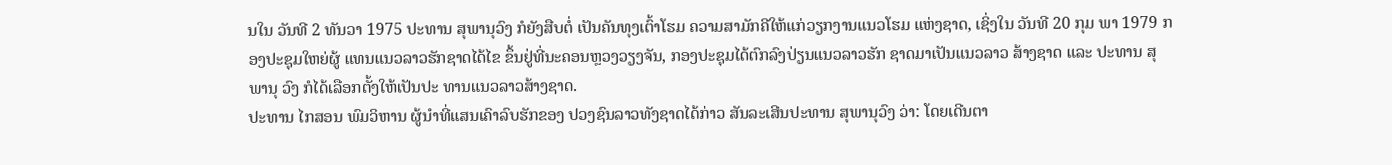ນໃນ ວັນທີ 2 ທັນວາ 1975 ປະທານ ສຸພານຸວົງ ກໍຍັງສືບຕໍ່ ເປັນຄັນທຸງເຕົ້າໂຮມ ຄວາມສາມັກຄີໃຫ້ແກ່ວຽກງານແນວໂຮມ ແຫ່ງຊາດ, ເຊິ່ງໃນ ວັນທີ 20 ກຸມ ພາ 1979 ກອງປະຊຸມໃຫຍ່ຜູ້ ແທນແນວລາວຮັກຊາດໄດ້ໄຂ ຂຶ້ນຢູ່ທີ່ນະຄອນຫຼວງວຽງຈັນ, ກອງປະຊຸມໄດ້ຕົກລົງປ່ຽນແນວລາວຮັກ ຊາດມາເປັນແນວລາວ ສ້າງຊາດ ແລະ ປະທານ ສຸພານຸ ວົງ ກໍໄດ້ເລືອກຕັ້ງໃຫ້ເປັນປະ ທານແນວລາວສ້າງຊາດ.
ປະທານ ໄກສອນ ພົມວິຫານ ຜູ້ນຳທີ່ແສນເຄົາລົບຮັກຂອງ ປວງຊົນລາວທັງຊາດໄດ້ກ່າວ ສັນລະເສີນປະທານ ສຸພານຸວົງ ວ່າ: ໂດຍເດີນຕາ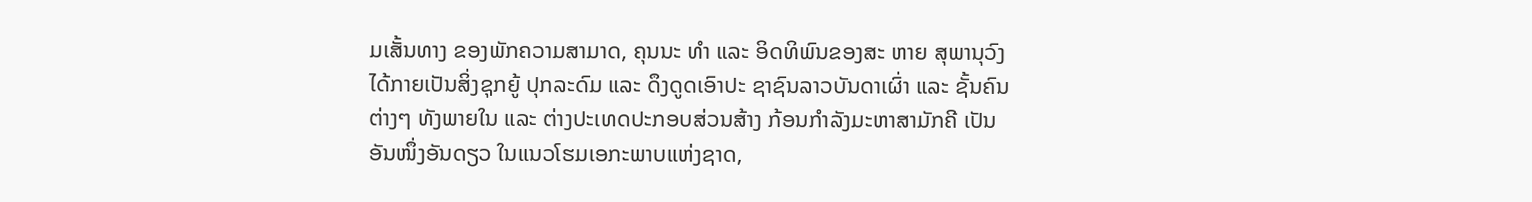ມເສັ້ນທາງ ຂອງພັກຄວາມສາມາດ, ຄຸນນະ ທຳ ແລະ ອິດທິພົນຂອງສະ ຫາຍ ສຸພານຸວົງ ໄດ້ກາຍເປັນສິ່ງຊຸກຍູ້ ປຸກລະດົມ ແລະ ດຶງດູດເອົາປະ ຊາຊົນລາວບັນດາເຜົ່າ ແລະ ຊັ້ນຄົນຕ່າງໆ ທັງພາຍໃນ ແລະ ຕ່າງປະເທດປະກອບສ່ວນສ້າງ ກ້ອນກຳລັງມະຫາສາມັກຄີ ເປັນ ອັນໜຶ່ງອັນດຽວ ໃນແນວໂຮມເອກະພາບແຫ່ງຊາດ,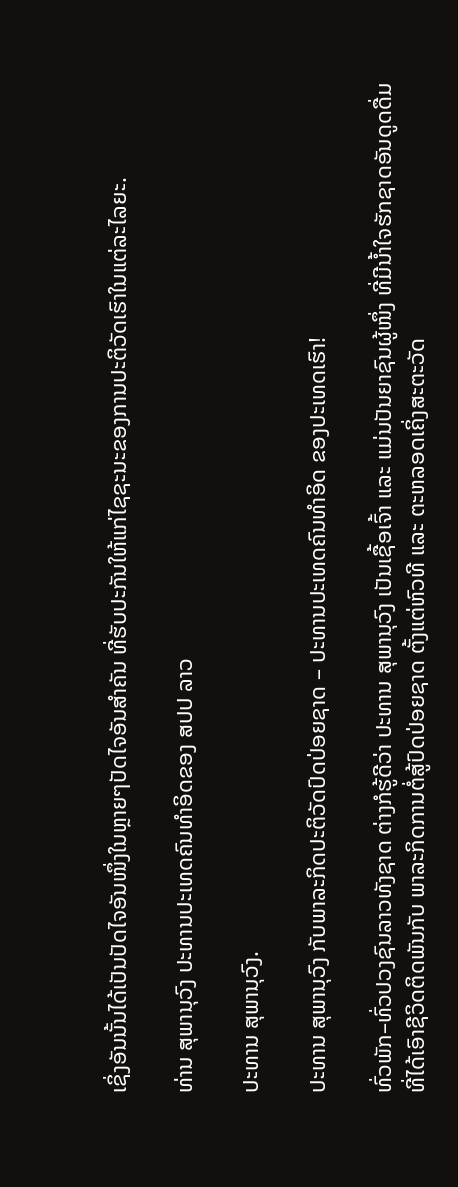ເຊິ່ງອັນນັ້ນໄດ້ເປັນປັດໄຈອັນໜຶ່ງໃນຫຼາຍໆປັດໄຈອັນສຳຄັນ ທີ່ຮັບປະກັນໃຫ້ແກ່ໄຊຊະນະຂອງການປະຕິວັດເຮົາໃນແຕ່ລະໄລຍະ.

ທ່ານ ສຸພານຸວົງ ປະທານປະເທດຄົນທຳອິດຂອງ ສປປ ລາວ

ປະທານ ສຸພານຸວົງ.

ປະທານ ສຸພານຸວົງ ກັບພາລະກິດປະຕິວັດປົດປ່ອຍຊາດ – ປະທານປະເທດຄົນທຳອິດ ຂອງປະເທດເຮົາ!

ທົ່ວພັກ–ທົ່ວປວງຊົນລາວທັງຊາດ ຕ່າງກໍຮູ້ດີວ່າ ປະທານ ສຸພານຸວົງ ເປັນເຊື້ອເຈົ້າ ແລະ ແມ່ນປັນຍາຊົນຜູ້ໜຶ່ງ ທີ່ມີນ້ຳໃຈຮັກຊາດອັນດູດດື່ມ ທີ່ໄດ້ເອົາຊີວິດຕິດພັນກັບ ພາລະກິດການຕໍ່ສູ້ປົດປ່ອຍຊາດ ຕັ້ງແຕ່ຫົວທີ ແລະ ຕະຫລອດເຄິ່ງສະຕະວັດ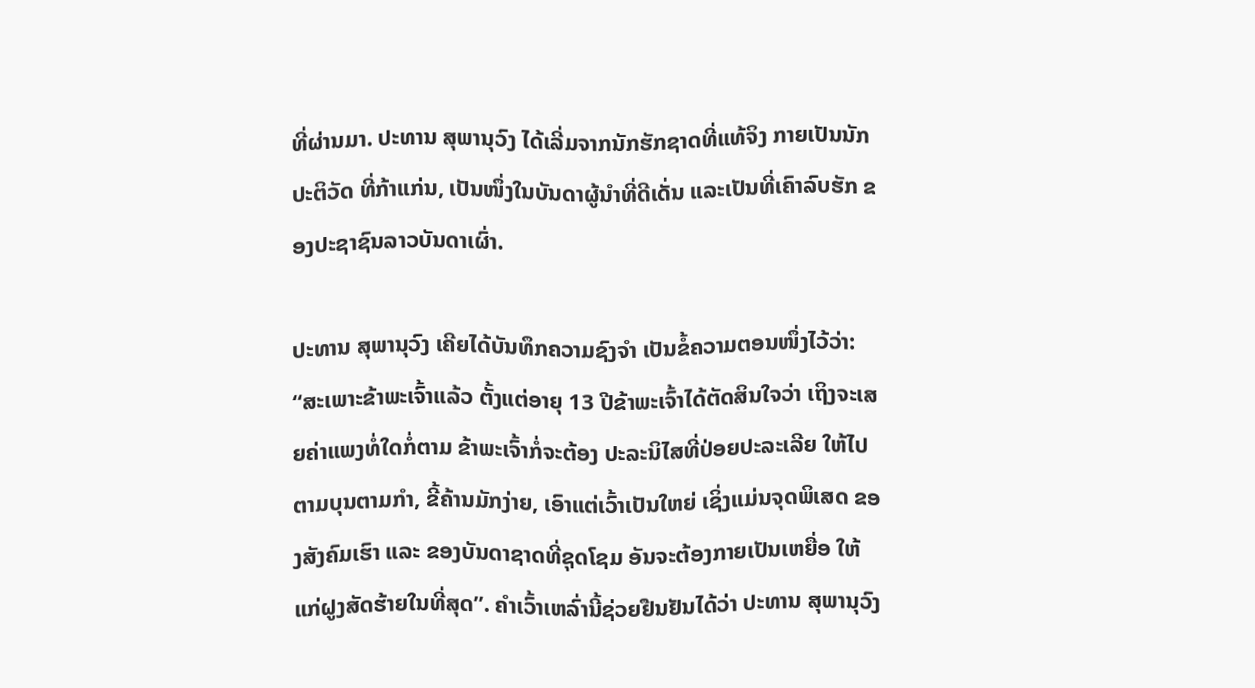ທີ່ຜ່ານມາ. ປະທານ ສຸພານຸວົງ ໄດ້ເລີ່ມຈາກນັກຮັກຊາດທີ່ແທ້ຈິງ ກາຍເປັນນັກປະຕິວັດ ທີ່ກ້າແກ່ນ, ເປັນໜຶ່ງໃນບັນດາຜູ້ນຳທີ່ດີເດັ່ນ ແລະເປັນທີ່ເຄົາລົບຮັກ ຂອງປະຊາຊົນລາວບັນດາເຜົ່າ.

ປະທານ ສຸພານຸວົງ ເຄີຍໄດ້ບັນທຶກຄວາມຊົງຈຳ ເປັນຂໍ້ຄວາມຕອນໜຶ່ງໄວ້ວ່າ: “ສະເພາະຂ້າພະເຈົ້າແລ້ວ ຕັ້ງແຕ່ອາຍຸ 13 ປີຂ້າພະເຈົ້າໄດ້ຕັດສິນໃຈວ່າ ເຖິງຈະເສຍຄ່າແພງທໍ່ໃດກໍ່ຕາມ ຂ້າພະເຈົ້າກໍ່ຈະຕ້ອງ ປະລະນິໄສທີ່ປ່ອຍປະລະເລີຍ ໃຫ້ໄປຕາມບຸນຕາມກຳ, ຂີ້ຄ້ານມັກງ່າຍ, ເອົາແຕ່ເວົ້າເປັນໃຫຍ່ ເຊິ່ງແມ່ນຈຸດພິເສດ ຂອງສັງຄົມເຮົາ ແລະ ຂອງບັນດາຊາດທີ່ຊຸດໂຊມ ອັນຈະຕ້ອງກາຍເປັນເຫຍື່ອ ໃຫ້ແກ່ຝູງສັດຮ້າຍໃນທີ່ສຸດ”. ຄຳເວົ້າເຫລົ່ານີ້ຊ່ວຍຢືນຢັນໄດ້ວ່າ ປະທານ ສຸພານຸວົງ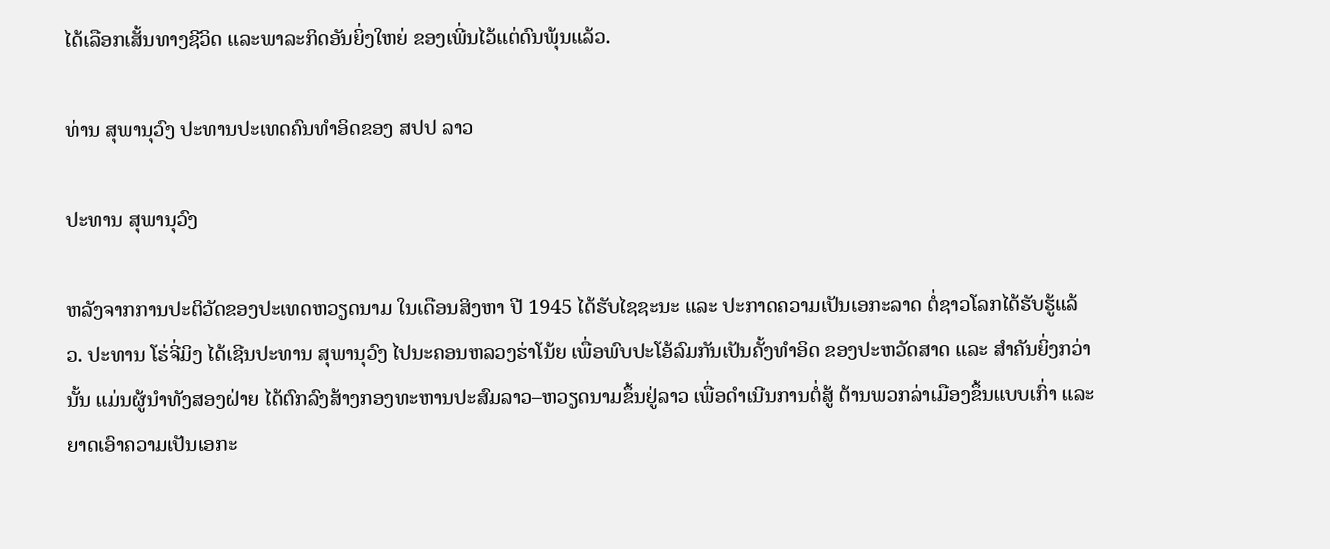ໄດ້ເລືອກເສັ້ນທາງຊີວິດ ແລະພາລະກິດອັນຍິ່ງໃຫຍ່ ຂອງເພີ່ນໄວ້ແຕ່ດົນພຸ້ນແລ້ວ.

ທ່ານ ສຸພານຸວົງ ປະທານປະເທດຄົນທຳອິດຂອງ ສປປ ລາວ

ປະທານ ສຸພານຸວົງ

ຫລັງຈາກການປະຕິວັດຂອງປະເທດຫວຽດນາມ ໃນເດືອນສິງຫາ ປີ 1945 ໄດ້ຮັບໄຊຊະນະ ແລະ ປະກາດຄວາມເປັນເອກະລາດ ຕໍ່ຊາວໂລກໄດ້ຮັບຮູ້ແລ້ວ. ປະທານ ໂຮ່ຈີ່ມິງ ໄດ້ເຊີນປະທານ ສຸພານຸວົງ ໄປນະຄອນຫລວງຮ່າໂນ້ຍ ເພື່ອພົບປະໂອ້ລົມກັນເປັນຄັ້ງທຳອິດ ຂອງປະຫວັດສາດ ແລະ ສຳຄັນຍິ່ງກວ່ານັ້ນ ແມ່ນຜູ້ນຳທັງສອງຝ່າຍ ໄດ້ຕົກລົງສ້າງກອງທະຫານປະສົມລາວ–ຫວຽດນາມຂຶ້ນຢູ່ລາວ ເພື່ອດຳເນີນການຕໍ່ສູ້ ຕ້ານພວກລ່າເມືອງຂຶ້ນແບບເກົ່າ ແລະ ຍາດເອົາຄວາມເປັນເອກະ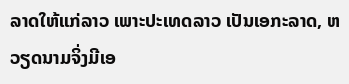ລາດໃຫ້ແກ່ລາວ ເພາະປະເທດລາວ ເປັນເອກະລາດ, ຫວຽດນາມຈິ່ງມີເອ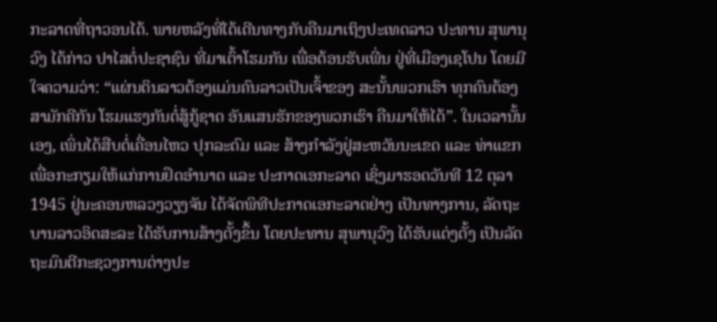ກະລາດທີ່ຖາວອນໄດ້. ພາຍຫລັງທີ່ໄດ້ເດີນທາງກັບຄືນມາເຖິງປະເທດລາວ ປະທານ ສຸພານຸວົງ ໄດ້ກ່າວ ປາໄສຕໍ່ປະຊາຊົນ ທີ່ມາເຕົ້າໂຮມກັນ ເພື່ອຕ້ອນຮັບເພີ່ນ ຢູ່ທີ່ເມືອງເຊໂປນ ໂດຍມີໃຈຄວາມວ່າ: “ແຜ່ນດິນລາວຕ້ອງແມ່ນຄົນລາວເປັນເຈົ້າຂອງ ສະນັ້ນພວກເຮົາ ທຸກຄົນຕ້ອງສາມັກຄີກັນ ໂຮມແຮງກັນຕໍ່ສູ້ກູ້ຊາດ ອັນແສນຮັກຂອງພວກເຮົາ ຄືນມາໃຫ້ໄດ້”. ໃນເວລານັ້ນເອງ, ເພິ່ນໄດ້ສືບຕໍ່ເຄື່ອນໄຫວ ປຸກລະດົມ ແລະ ສ້າງກຳລັງຢູ່ສະຫວັນນະເຂດ ແລະ ທ່າແຂກ ເພື່ອກະກຽມໃຫ້ແກ່ການຢຶດອຳນາດ ແລະ ປະກາດເອກະລາດ ເຊິ່ງມາຮອດວັນທີ 12 ຕຸລາ 1945 ຢູ່ນະຄອນຫລວງວຽງຈັນ ໄດ້ຈັດພິທີປະກາດເອກະລາດຢ່າງ ເປັນທາງການ, ລັດຖະບານລາວອິດສະລະ ໄດ້ຮັບການສ້າງຕັ້ງຂຶ້ນ ໂດຍປະທານ ສຸພານຸວົງ ໄດ້ຮັບແຕ່ງຕັ້ງ ເປັນລັດຖະມົນຕີກະຊວງການຕ່າງປະ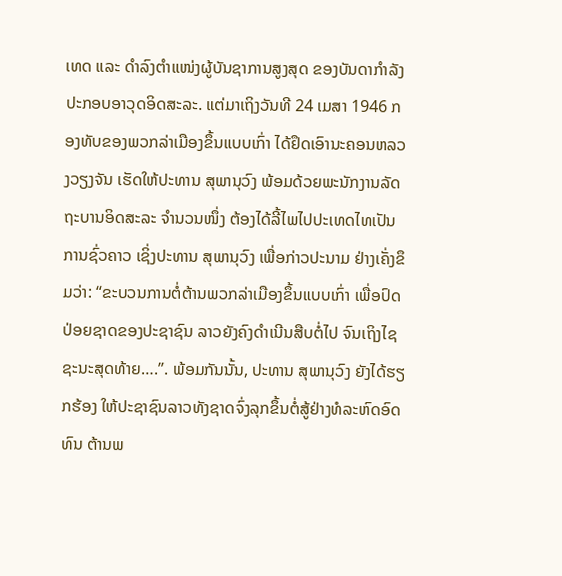ເທດ ແລະ ດຳລົງຕຳແໜ່ງຜູ້ບັນຊາການສູງສຸດ ຂອງບັນດາກຳລັງ ປະກອບອາວຸດອິດສະລະ. ແຕ່ມາເຖິງວັນທີ 24 ເມສາ 1946 ກອງທັບຂອງພວກລ່າເມືອງຂຶ້ນແບບເກົ່າ ໄດ້ຢຶດເອົານະຄອນຫລວງວຽງຈັນ ເຮັດໃຫ້ປະທານ ສຸພານຸວົງ ພ້ອມດ້ວຍພະນັກງານລັດຖະບານອິດສະລະ ຈຳນວນໜຶ່ງ ຕ້ອງໄດ້ລີ້ໄພໄປປະເທດໄທເປັນການຊົ່ວຄາວ ເຊິ່ງປະທານ ສຸພານຸວົງ ເພື່ອກ່າວປະນາມ ຢ່າງເຄັ່ງຂຶມວ່າ: “ຂະບວນການຕໍ່ຕ້ານພວກລ່າເມືອງຂຶ້ນແບບເກົ່າ ເພື່ອປົດປ່ອຍຊາດຂອງປະຊາຊົນ ລາວຍັງຄົງດຳເນີນສືບຕໍ່ໄປ ຈົນເຖິງໄຊຊະນະສຸດທ້າຍ….”. ພ້ອມກັນນັ້ນ, ປະທານ ສຸພານຸວົງ ຍັງໄດ້ຮຽກຮ້ອງ ໃຫ້ປະຊາຊົນລາວທັງຊາດຈົ່ງລຸກຂຶ້ນຕໍ່ສູ້ຢ່າງທໍລະຫົດອົດທົນ ຕ້ານພ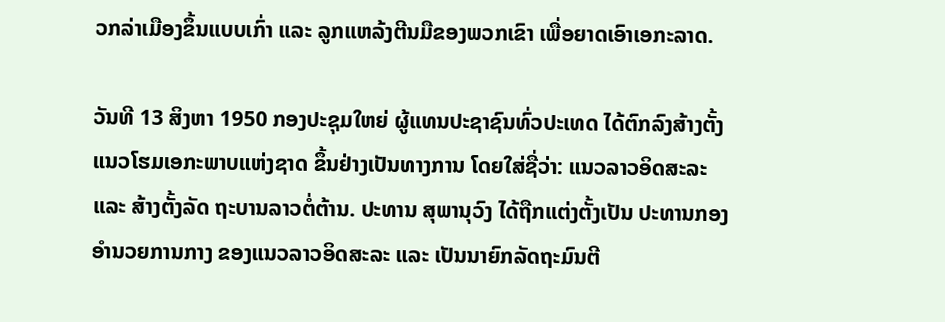ວກລ່າເມືອງຂຶ້ນແບບເກົ່າ ແລະ ລູກແຫລ້ງຕີນມືຂອງພວກເຂົາ ເພື່ອຍາດເອົາເອກະລາດ.

ວັນທີ 13 ສິງຫາ 1950 ກອງປະຊຸມໃຫຍ່ ຜູ້ແທນປະຊາຊົນທົ່ວປະເທດ ໄດ້ຕົກລົງສ້າງຕັ້ງ ແນວໂຮມເອກະພາບແຫ່ງຊາດ ຂຶ້ນຢ່າງເປັນທາງການ ໂດຍໃສ່ຊື່ວ່າ: ແນວລາວອິດສະລະ ແລະ ສ້າງຕັ້ງລັດ ຖະບານລາວຕໍ່ຕ້ານ. ປະທານ ສຸພານຸວົງ ໄດ້ຖືກແຕ່ງຕັ້ງເປັນ ປະທານກອງອຳນວຍການກາງ ຂອງແນວລາວອິດສະລະ ແລະ ເປັນນາຍົກລັດຖະມົນຕີ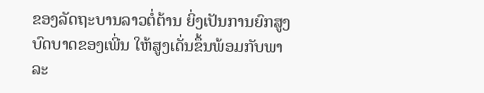ຂອງລັດຖະບານລາວຕໍ່ຕ້ານ ຍິ່ງເປັນການຍົກສູງ ບົດບາດຂອງເພີ່ນ ໃຫ້ສູງເດັ່ນຂຶ້ນພ້ອມກັບພາລະ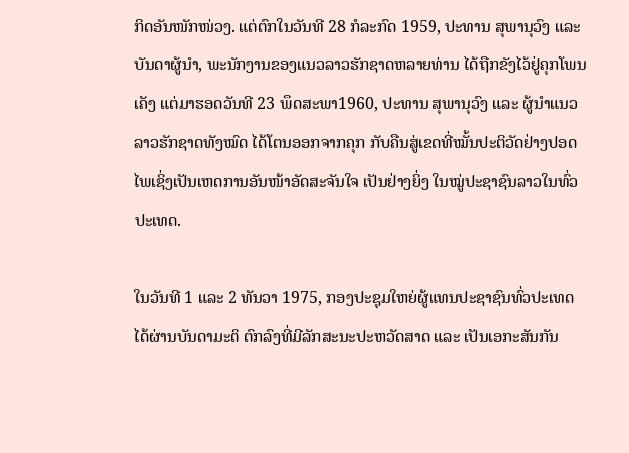ກິດອັນໜັກໜ່ວງ. ແຕ່ຕົກໃນວັນທີ 28 ກໍລະກົດ 1959, ປະທານ ສຸພານຸວົງ ແລະ ບັນດາຜູ້ນຳ, ພະນັກງານຂອງແນວລາວຮັກຊາດຫລາຍທ່ານ ໄດ້ຖືກຂັງໄວ້ຢູ່ຄຸກໂພນເຄັງ ແຕ່ມາຮອດວັນທີ 23 ພຶດສະພາ1960, ປະທານ ສຸພານຸວົງ ແລະ ຜູ້ນໍາແນວລາວຮັກຊາດທັງໝົດ ໄດ້ໂຕນອອກຈາກຄຸກ ກັບຄືນສູ່ເຂດທີ່ໝັ້ນປະຕິວັດຢ່າງປອດໄພເຊິ່ງເປັນເຫດການອັນໜ້າອັດສະຈັນໃຈ ເປັນຢ່າງຍິ່ງ ໃນໝູ່ປະຊາຊົນລາວໃນທົ່ວປະເທດ.

ໃນວັນທີ 1 ແລະ 2 ທັນວາ 1975, ກອງປະຊຸມໃຫຍ່ຜູ້ແທນປະຊາຊົນທົ່ວປະເທດ ໄດ້ຜ່ານບັນດາມະຕິ ຕົກລົງທີ່ມີລັກສະນະປະຫວັດສາດ ແລະ ເປັນເອກະສັນກັນ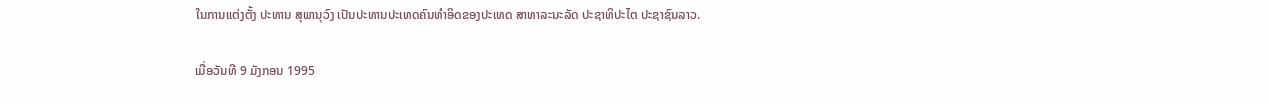ໃນການແຕ່ງຕັ້ງ ປະທານ ສຸພານຸວົງ ເປັນປະທານປະເທດຄົນທຳອິດຂອງປະເທດ ສາທາລະນະລັດ ປະຊາທິປະໄຕ ປະຊາຊົນລາວ.

ເມື່ອວັນທີ 9 ມັງກອນ 1995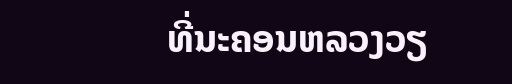ທີ່ນະຄອນຫລວງວຽ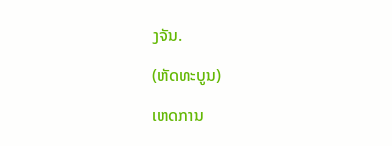ງຈັນ.

(ຫັດທະບູນ)

ເຫດການ